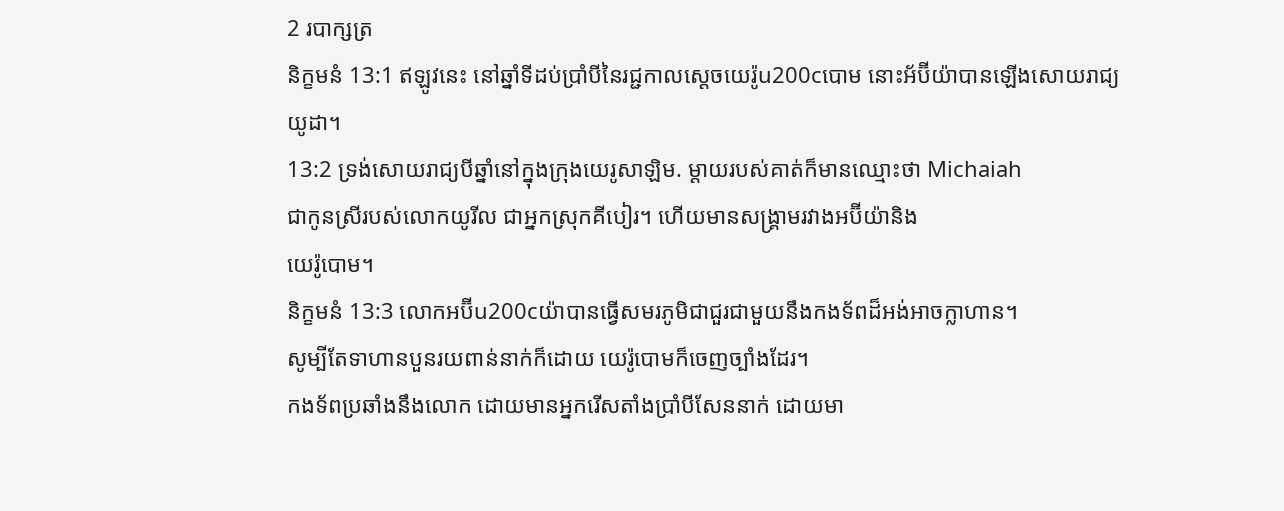2 របាក្សត្រ
និក្ខមនំ 13:1 ឥឡូវនេះ នៅឆ្នាំទីដប់ប្រាំបីនៃរជ្ជកាលស្តេចយេរ៉ូu200cបោម នោះអ័ប៊ីយ៉ាបានឡើងសោយរាជ្យ
យូដា។
13:2 ទ្រង់សោយរាជ្យបីឆ្នាំនៅក្នុងក្រុងយេរូសាឡិម. ម្ដាយរបស់គាត់ក៏មានឈ្មោះថា Michaiah
ជាកូនស្រីរបស់លោកយូរីល ជាអ្នកស្រុកគីបៀរ។ ហើយមានសង្គ្រាមរវាងអប៊ីយ៉ានិង
យេរ៉ូបោម។
និក្ខមនំ 13:3 លោកអប៊ីu200cយ៉ាបានធ្វើសមរភូមិជាជួរជាមួយនឹងកងទ័ពដ៏អង់អាចក្លាហាន។
សូម្បីតែទាហានបួនរយពាន់នាក់ក៏ដោយ យេរ៉ូបោមក៏ចេញច្បាំងដែរ។
កងទ័ពប្រឆាំងនឹងលោក ដោយមានអ្នករើសតាំងប្រាំបីសែននាក់ ដោយមា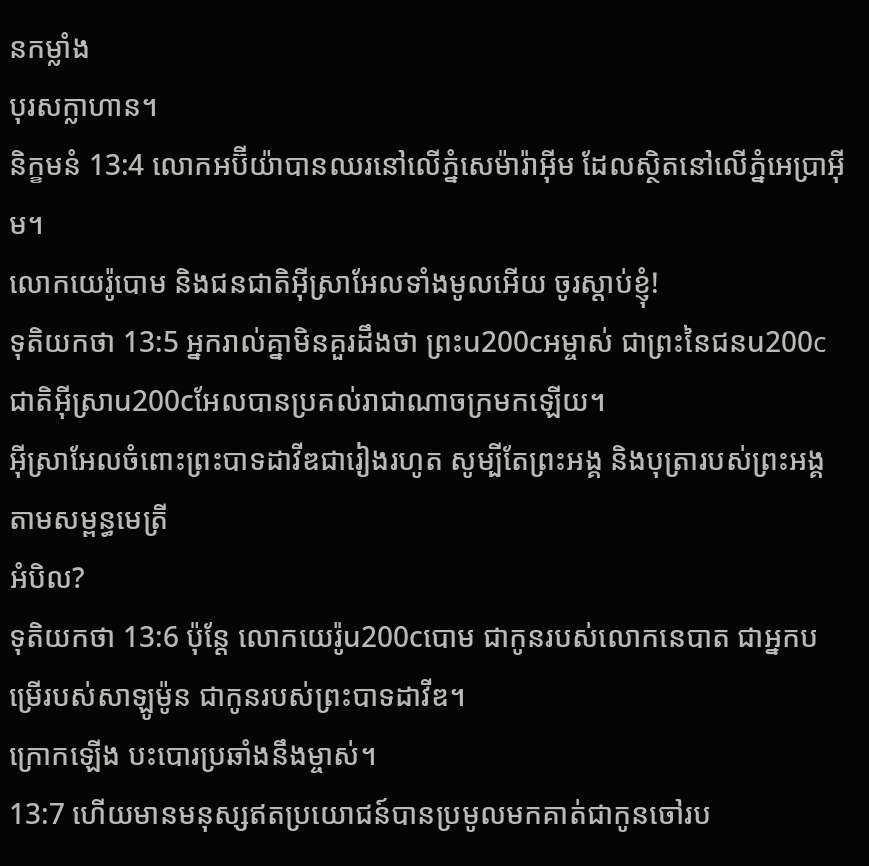នកម្លាំង
បុរសក្លាហាន។
និក្ខមនំ 13:4 លោកអប៊ីយ៉ាបានឈរនៅលើភ្នំសេម៉ារ៉ាអ៊ីម ដែលស្ថិតនៅលើភ្នំអេប្រាអ៊ីម។
លោកយេរ៉ូបោម និងជនជាតិអ៊ីស្រាអែលទាំងមូលអើយ ចូរស្ដាប់ខ្ញុំ!
ទុតិយកថា 13:5 អ្នករាល់គ្នាមិនគួរដឹងថា ព្រះu200cអម្ចាស់ ជាព្រះនៃជនu200cជាតិអ៊ីស្រាu200cអែលបានប្រគល់រាជាណាចក្រមកឡើយ។
អ៊ីស្រាអែលចំពោះព្រះបាទដាវីឌជារៀងរហូត សូម្បីតែព្រះអង្គ និងបុត្រារបស់ព្រះអង្គ តាមសម្ពន្ធមេត្រី
អំបិល?
ទុតិយកថា 13:6 ប៉ុន្តែ លោកយេរ៉ូu200cបោម ជាកូនរបស់លោកនេបាត ជាអ្នកបម្រើរបស់សាឡូម៉ូន ជាកូនរបស់ព្រះបាទដាវីឌ។
ក្រោកឡើង បះបោរប្រឆាំងនឹងម្ចាស់។
13:7 ហើយមានមនុស្សឥតប្រយោជន៍បានប្រមូលមកគាត់ជាកូនចៅរប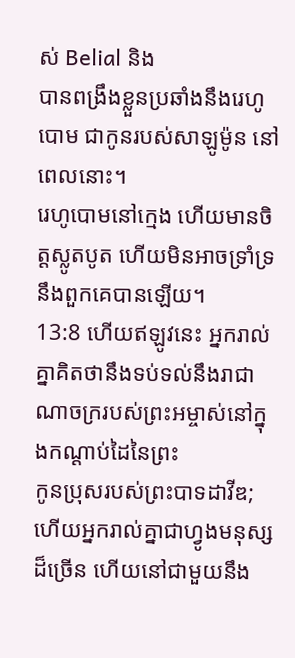ស់ Belial និង
បានពង្រឹងខ្លួនប្រឆាំងនឹងរេហូបោម ជាកូនរបស់សាឡូម៉ូន នៅពេលនោះ។
រេហូបោមនៅក្មេង ហើយមានចិត្តស្លូតបូត ហើយមិនអាចទ្រាំទ្រនឹងពួកគេបានឡើយ។
13:8 ហើយឥឡូវនេះ អ្នករាល់គ្នាគិតថានឹងទប់ទល់នឹងរាជាណាចក្ររបស់ព្រះអម្ចាស់នៅក្នុងកណ្ដាប់ដៃនៃព្រះ
កូនប្រុសរបស់ព្រះបាទដាវីឌ; ហើយអ្នករាល់គ្នាជាហ្វូងមនុស្សដ៏ច្រើន ហើយនៅជាមួយនឹង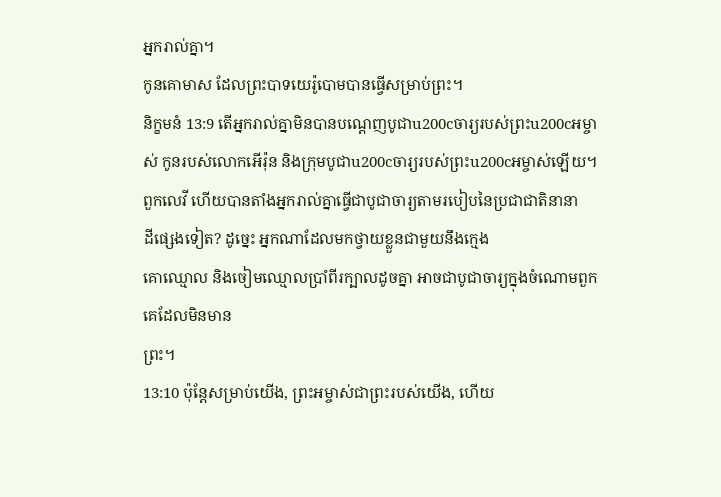អ្នករាល់គ្នា។
កូនគោមាស ដែលព្រះបាទយេរ៉ូបោមបានធ្វើសម្រាប់ព្រះ។
និក្ខមនំ 13:9 តើអ្នករាល់គ្នាមិនបានបណ្ដេញបូជាu200cចារ្យរបស់ព្រះu200cអម្ចាស់ កូនរបស់លោកអើរ៉ុន និងក្រុមបូជាu200cចារ្យរបស់ព្រះu200cអម្ចាស់ឡើយ។
ពួកលេវី ហើយបានតាំងអ្នករាល់គ្នាធ្វើជាបូជាចារ្យតាមរបៀបនៃប្រជាជាតិនានា
ដីផ្សេងទៀត? ដូច្នេះ អ្នកណាដែលមកថ្វាយខ្លួនជាមួយនឹងក្មេង
គោឈ្មោល និងចៀមឈ្មោលប្រាំពីរក្បាលដូចគ្នា អាចជាបូជាចារ្យក្នុងចំណោមពួកគេដែលមិនមាន
ព្រះ។
13:10 ប៉ុន្តែសម្រាប់យើង, ព្រះអម្ចាស់ជាព្រះរបស់យើង, ហើយ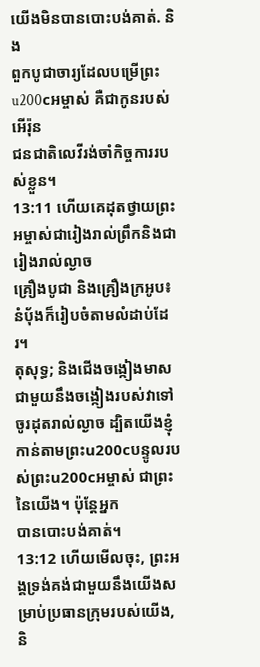យើងមិនបានបោះបង់គាត់. និង
ពួកបូជាចារ្យដែលបម្រើព្រះu200cអម្ចាស់ គឺជាកូនរបស់អើរ៉ុន
ជនជាតិលេវីរង់ចាំកិច្ចការរបស់ខ្លួន។
13:11 ហើយគេដុតថ្វាយព្រះអម្ចាស់ជារៀងរាល់ព្រឹកនិងជារៀងរាល់ល្ងាច
គ្រឿងបូជា និងគ្រឿងក្រអូប៖ នំប៉័ងក៏រៀបចំតាមលំដាប់ដែរ។
តុសុទ្ធ; និងជើងចង្កៀងមាសជាមួយនឹងចង្កៀងរបស់វាទៅ
ចូរដុតរាល់ល្ងាច ដ្បិតយើងខ្ញុំកាន់តាមព្រះu200cបន្ទូលរបស់ព្រះu200cអម្ចាស់ ជាព្រះនៃយើង។ ប៉ុន្តែអ្នក
បានបោះបង់គាត់។
13:12 ហើយមើលចុះ, ព្រះអង្គទ្រង់គង់ជាមួយនឹងយើងសម្រាប់ប្រធានក្រុមរបស់យើង, និ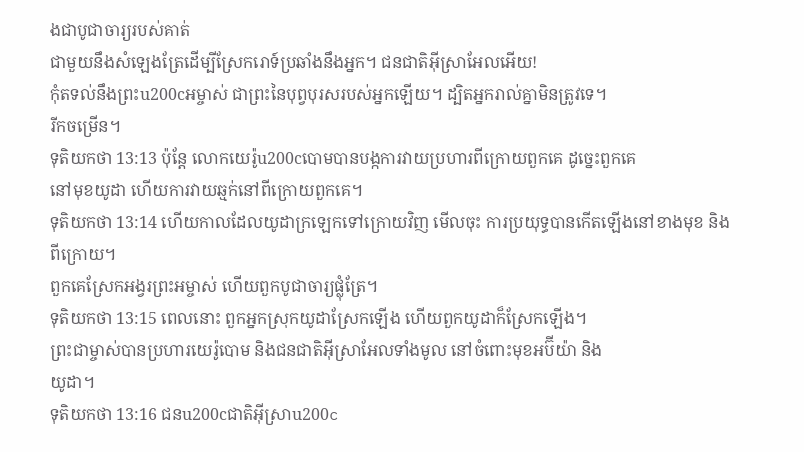ងជាបូជាចារ្យរបស់គាត់
ជាមួយនឹងសំឡេងត្រែដើម្បីស្រែករោទ៍ប្រឆាំងនឹងអ្នក។ ជនជាតិអ៊ីស្រាអែលអើយ!
កុំតទល់នឹងព្រះu200cអម្ចាស់ ជាព្រះនៃបុព្វបុរសរបស់អ្នកឡើយ។ ដ្បិតអ្នករាល់គ្នាមិនត្រូវទេ។
រីកចម្រើន។
ទុតិយកថា 13:13 ប៉ុន្តែ លោកយេរ៉ូu200cបោមបានបង្កការវាយប្រហារពីក្រោយពួកគេ ដូច្នេះពួកគេ
នៅមុខយូដា ហើយការវាយឆ្មក់នៅពីក្រោយពួកគេ។
ទុតិយកថា 13:14 ហើយកាលដែលយូដាក្រឡេកទៅក្រោយវិញ មើលចុះ ការប្រយុទ្ធបានកើតឡើងនៅខាងមុខ និងពីក្រោយ។
ពួកគេស្រែកអង្វរព្រះអម្ចាស់ ហើយពួកបូជាចារ្យផ្លុំត្រែ។
ទុតិយកថា 13:15 ពេលនោះ ពួកអ្នកស្រុកយូដាស្រែកឡើង ហើយពួកយូដាក៏ស្រែកឡើង។
ព្រះជាម្ចាស់បានប្រហារយេរ៉ូបោម និងជនជាតិអ៊ីស្រាអែលទាំងមូល នៅចំពោះមុខអប៊ីយ៉ា និង
យូដា។
ទុតិយកថា 13:16 ជនu200cជាតិអ៊ីស្រាu200c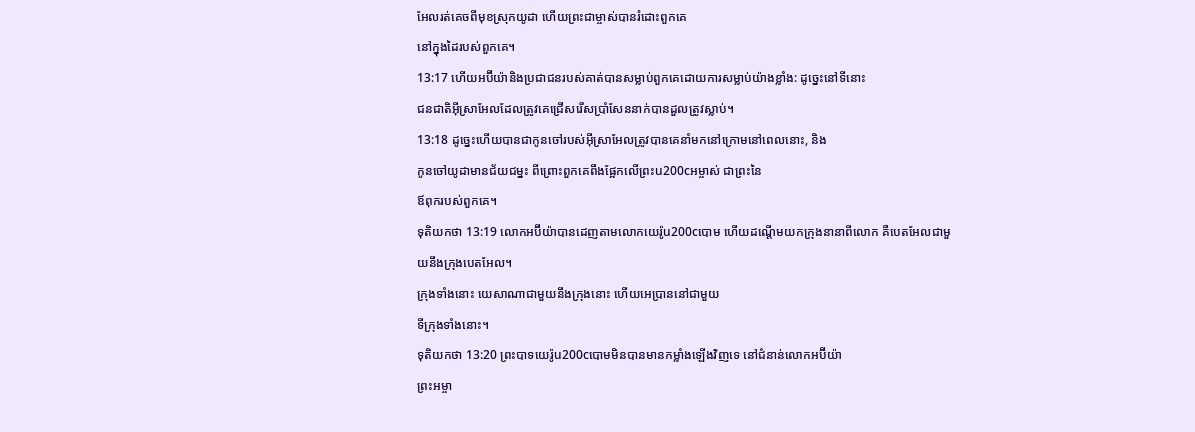អែលរត់គេចពីមុខស្រុកយូដា ហើយព្រះជាម្ចាស់បានរំដោះពួកគេ
នៅក្នុងដៃរបស់ពួកគេ។
13:17 ហើយអប៊ីយ៉ានិងប្រជាជនរបស់គាត់បានសម្លាប់ពួកគេដោយការសម្លាប់យ៉ាងខ្លាំង: ដូច្នេះនៅទីនោះ
ជនជាតិអ៊ីស្រាអែលដែលត្រូវគេជ្រើសរើសប្រាំសែននាក់បានដួលត្រូវស្លាប់។
13:18 ដូច្នេះហើយបានជាកូនចៅរបស់អ៊ីស្រាអែលត្រូវបានគេនាំមកនៅក្រោមនៅពេលនោះ, និង
កូនចៅយូដាមានជ័យជម្នះ ពីព្រោះពួកគេពឹងផ្អែកលើព្រះu200cអម្ចាស់ ជាព្រះនៃ
ឪពុករបស់ពួកគេ។
ទុតិយកថា 13:19 លោកអប៊ីយ៉ាបានដេញតាមលោកយេរ៉ូu200cបោម ហើយដណ្តើមយកក្រុងនានាពីលោក គឺបេតអែលជាមួយនឹងក្រុងបេតអែល។
ក្រុងទាំងនោះ យេសាណាជាមួយនឹងក្រុងនោះ ហើយអេប្រាននៅជាមួយ
ទីក្រុងទាំងនោះ។
ទុតិយកថា 13:20 ព្រះបាទយេរ៉ូu200cបោមមិនបានមានកម្លាំងឡើងវិញទេ នៅជំនាន់លោកអប៊ីយ៉ា
ព្រះអម្ចា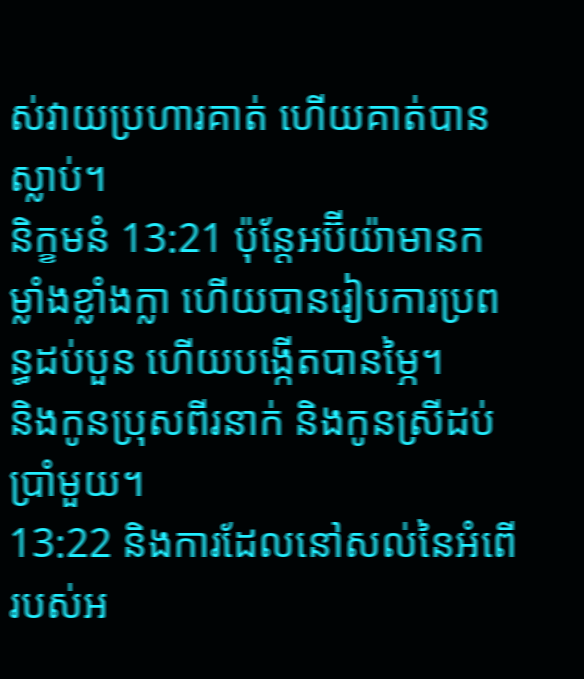ស់វាយប្រហារគាត់ ហើយគាត់បានស្លាប់។
និក្ខមនំ 13:21 ប៉ុន្តែអប៊ីយ៉ាមានកម្លាំងខ្លាំងក្លា ហើយបានរៀបការប្រពន្ធដប់បួន ហើយបង្កើតបានម្ភៃ។
និងកូនប្រុសពីរនាក់ និងកូនស្រីដប់ប្រាំមួយ។
13:22 និងការដែលនៅសល់នៃអំពើរបស់អ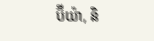ប៊ីយ៉ា, និ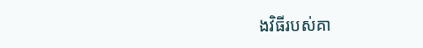ងវិធីរបស់គា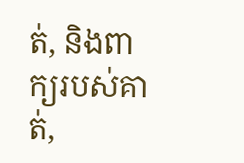ត់, និងពាក្យរបស់គាត់,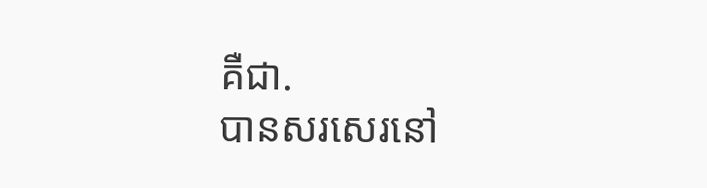គឺជា.
បានសរសេរនៅ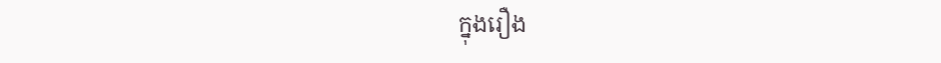ក្នុងរឿង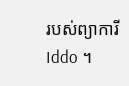របស់ព្យាការី Iddo ។